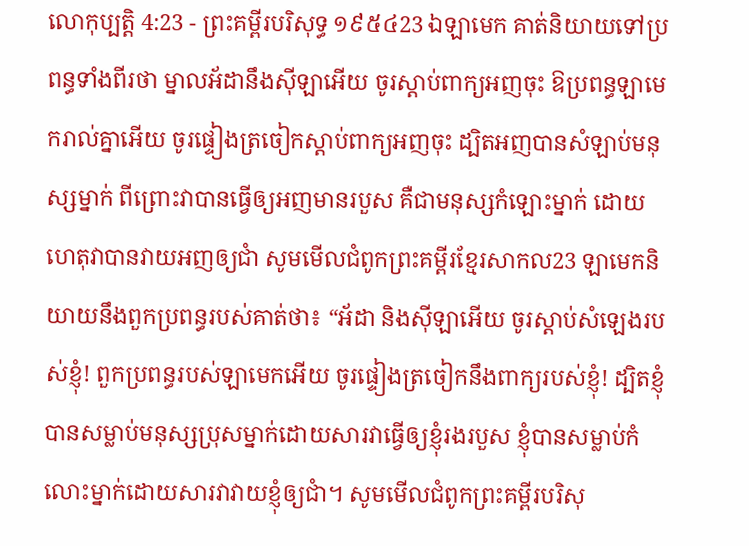លោកុប្បត្តិ 4:23 - ព្រះគម្ពីរបរិសុទ្ធ ១៩៥៤23 ឯឡាមេក គាត់និយាយទៅប្រពន្ធទាំងពីរថា ម្នាលអ័ដានឹងស៊ីឡាអើយ ចូរស្តាប់ពាក្យអញចុះ ឱប្រពន្ធឡាមេករាល់គ្នាអើយ ចូរផ្ទៀងត្រចៀកស្តាប់ពាក្យអញចុះ ដ្បិតអញបានសំឡាប់មនុស្សម្នាក់ ពីព្រោះវាបានធ្វើឲ្យអញមានរបួស គឺជាមនុស្សកំឡោះម្នាក់ ដោយហេតុវាបានវាយអញឲ្យជាំ សូមមើលជំពូកព្រះគម្ពីរខ្មែរសាកល23 ឡាមេកនិយាយនឹងពួកប្រពន្ធរបស់គាត់ថា៖ “អ័ដា និងស៊ីឡាអើយ ចូរស្ដាប់សំឡេងរបស់ខ្ញុំ! ពួកប្រពន្ធរបស់ឡាមេកអើយ ចូរផ្ទៀងត្រចៀកនឹងពាក្យរបស់ខ្ញុំ! ដ្បិតខ្ញុំបានសម្លាប់មនុស្សប្រុសម្នាក់ដោយសារវាធ្វើឲ្យខ្ញុំរងរបួស ខ្ញុំបានសម្លាប់កំលោះម្នាក់ដោយសារវាវាយខ្ញុំឲ្យជាំ។ សូមមើលជំពូកព្រះគម្ពីរបរិសុ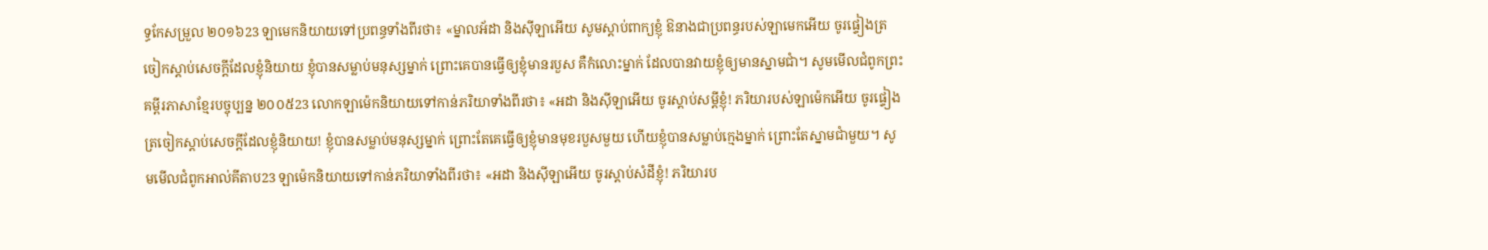ទ្ធកែសម្រួល ២០១៦23 ឡាមេកនិយាយទៅប្រពន្ធទាំងពីរថា៖ «ម្នាលអ័ដា និងស៊ីឡាអើយ សូមស្តាប់ពាក្យខ្ញុំ ឱនាងជាប្រពន្ធរបស់ឡាមេកអើយ ចូរផ្ទៀងត្រចៀកស្តាប់សេចក្ដីដែលខ្ញុំនិយាយ ខ្ញុំបានសម្លាប់មនុស្សម្នាក់ ព្រោះគេបានធ្វើឲ្យខ្ញុំមានរបួស គឺកំលោះម្នាក់ ដែលបានវាយខ្ញុំឲ្យមានស្នាមជាំ។ សូមមើលជំពូកព្រះគម្ពីរភាសាខ្មែរបច្ចុប្បន្ន ២០០៥23 លោកឡាម៉េកនិយាយទៅកាន់ភរិយាទាំងពីរថា៖ «អដា និងស៊ីឡាអើយ ចូរស្ដាប់សម្ដីខ្ញុំ! ភរិយារបស់ឡាម៉េកអើយ ចូរផ្ទៀងត្រចៀកស្ដាប់សេចក្ដីដែលខ្ញុំនិយាយ! ខ្ញុំបានសម្លាប់មនុស្សម្នាក់ ព្រោះតែគេធ្វើឲ្យខ្ញុំមានមុខរបួសមួយ ហើយខ្ញុំបានសម្លាប់ក្មេងម្នាក់ ព្រោះតែស្នាមជាំមួយ។ សូមមើលជំពូកអាល់គីតាប23 ឡាម៉េកនិយាយទៅកាន់ភរិយាទាំងពីរថា៖ «អដា និងស៊ីឡាអើយ ចូរស្តាប់សំដីខ្ញុំ! ភរិយារប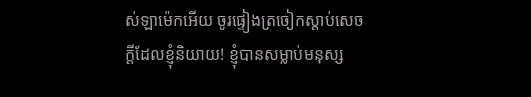ស់ឡាម៉េកអើយ ចូរផ្ទៀងត្រចៀកស្តាប់សេចក្តីដែលខ្ញុំនិយាយ! ខ្ញុំបានសម្លាប់មនុស្ស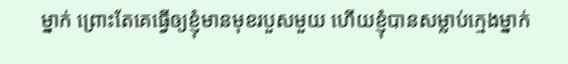ម្នាក់ ព្រោះតែគេធ្វើឲ្យខ្ញុំមានមុខរបួសមួយ ហើយខ្ញុំបានសម្លាប់ក្មេងម្នាក់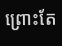ព្រោះតែ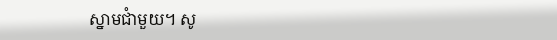ស្នាមជាំមួយ។ សូ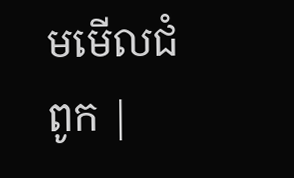មមើលជំពូក |